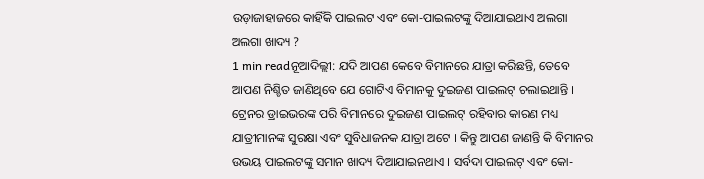ଉଡ଼ାଜାହାଜରେ କାହିଁକି ପାଇଲଟ ଏବଂ କୋ-ପାଇଲଟଙ୍କୁ ଦିଆଯାଇଥାଏ ଅଲଗା ଅଲଗା ଖାଦ୍ୟ ?
1 min readନୂଆଦିଲ୍ଲୀ: ଯଦି ଆପଣ କେବେ ବିମାନରେ ଯାତ୍ରା କରିଛନ୍ତି, ତେବେ ଆପଣ ନିଶ୍ଚିତ ଜାଣିଥିବେ ଯେ ଗୋଟିଏ ବିମାନକୁ ଦୁଇଜଣ ପାଇଲଟ୍ ଚଲାଇଥାନ୍ତି । ଟ୍ରେନର ଡ୍ରାଇଭରଙ୍କ ପରି ବିମାନରେ ଦୁଇଜଣ ପାଇଲଟ୍ ରହିବାର କାରଣ ମଧ୍ୟ ଯାତ୍ରୀମାନଙ୍କ ସୁରକ୍ଷା ଏବଂ ସୁବିଧାଜନକ ଯାତ୍ରା ଅଟେ । କିନ୍ତୁ ଆପଣ ଜାଣନ୍ତି କି ବିମାନର ଉଭୟ ପାଇଲଟଙ୍କୁ ସମାନ ଖାଦ୍ୟ ଦିଆଯାଇନଥାଏ । ସର୍ବଦା ପାଇଲଟ୍ ଏବଂ କୋ-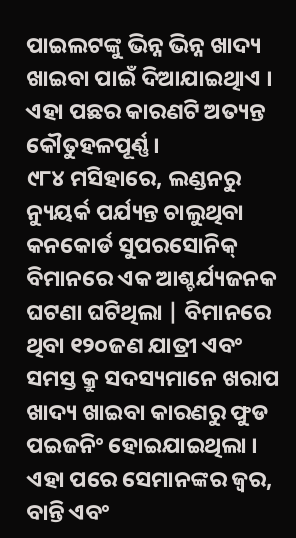ପାଇଲଟଙ୍କୁ ଭିନ୍ନ ଭିନ୍ନ ଖାଦ୍ୟ ଖାଇବା ପାଇଁ ଦିଆଯାଇଥିାଏ । ଏହା ପଛର କାରଣଟି ଅତ୍ୟନ୍ତ କୌତୁହଳପୂର୍ଣ୍ଣ ।
୯୮୪ ମସିହାରେ, ଲଣ୍ଡନରୁ ନ୍ୟୁୟର୍କ ପର୍ଯ୍ୟନ୍ତ ଚାଲୁଥିବା କନକୋର୍ଡ ସୁପରସୋନିକ୍ ବିମାନରେ ଏକ ଆଶ୍ଚର୍ଯ୍ୟଜନକ ଘଟଣା ଘଟିଥିଲା | ବିମାନରେ ଥିବା ୧୨୦ଜଣ ଯାତ୍ରୀ ଏବଂ ସମସ୍ତ କ୍ରୁ ସଦସ୍ୟମାନେ ଖରାପ ଖାଦ୍ୟ ଖାଇବା କାରଣରୁ ଫୁଡ ପଇଜନିଂ ହୋଇଯାଇଥିଲା । ଏହା ପରେ ସେମାନଙ୍କର ଜ୍ୱର, ବାନ୍ତି ଏବଂ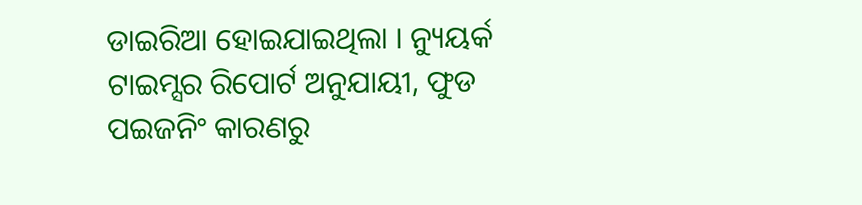ଡାଇରିଆ ହୋଇଯାଇଥିଲା । ନ୍ୟୁୟର୍କ ଟାଇମ୍ସର ରିପୋର୍ଟ ଅନୁଯାୟୀ, ଫୁଡ ପଇଜନିଂ କାରଣରୁ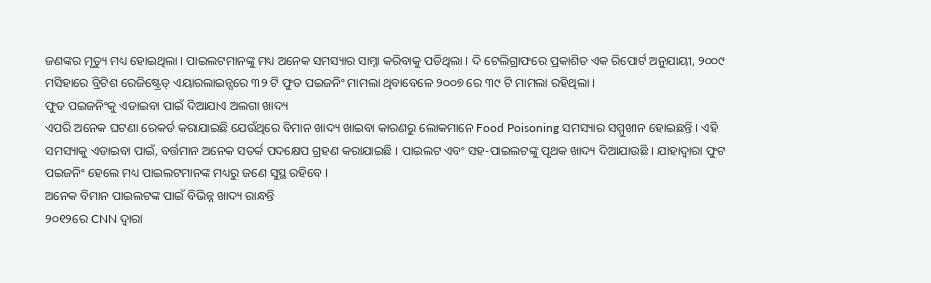ଜଣଙ୍କର ମୃତ୍ୟୁ ମଧ୍ୟ ହୋଇଥିଲା । ପାଇଲଟମାନଙ୍କୁ ମଧ୍ୟ ଅନେକ ସମସ୍ୟାର ସାମ୍ନା କରିବାକୁ ପଡିଥିଲା । ଦି ଟେଲିଗ୍ରାଫରେ ପ୍ରକାଶିତ ଏକ ରିପୋର୍ଟ ଅନୁଯାୟୀ, ୨୦୦୯ ମସିହାରେ ବ୍ରିଟିଶ ରେଜିଷ୍ଟ୍ରେଡ୍ ଏୟାରଲାଇନ୍ସରେ ୩୨ ଟି ଫୁଡ ପଇଜନିଂ ମାମଲା ଥିବାବେଳେ ୨୦୦୭ ରେ ୩୯ ଟି ମାମଲା ରହିଥିଲା ।
ଫୁଡ ପଇଜନିଂକୁ ଏଡାଇବା ପାଇଁ ଦିଆଯାଏ ଅଲଗା ଖାଦ୍ୟ
ଏପରି ଅନେକ ଘଟଣା ରେକର୍ଡ କରାଯାଇଛି ଯେଉଁଥିରେ ବିମାନ ଖାଦ୍ୟ ଖାଇବା କାରଣରୁ ଲୋକମାନେ Food Poisoning ସମସ୍ୟାର ସମ୍ମୁଖୀନ ହୋଇଛନ୍ତି । ଏହି ସମସ୍ୟାକୁ ଏଡାଇବା ପାଇଁ, ବର୍ତ୍ତମାନ ଅନେକ ସତର୍କ ପଦକ୍ଷେପ ଗ୍ରହଣ କରାଯାଇଛି । ପାଇଲଟ ଏବଂ ସହ-ପାଇଲଟଙ୍କୁ ପୃଥକ ଖାଦ୍ୟ ଦିଆଯାଉଛି । ଯାହାଦ୍ୱାରା ଫୁଟ ପଇଜନିଂ ହେଲେ ମଧ୍ୟ ପାଇଲଟମାନଙ୍କ ମଧ୍ୟରୁ ଜଣେ ସୁସ୍ଥ ରହିବେ ।
ଅନେକ ବିମାନ ପାଇଲଟଙ୍କ ପାଇଁ ବିଭିନ୍ନ ଖାଦ୍ୟ ରାନ୍ଧନ୍ତି
୨୦୧୨ରେ CNN ଦ୍ୱାରା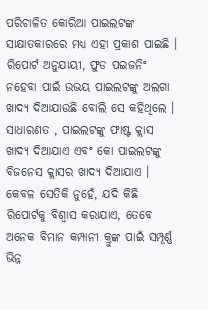ପରିଚାଳିତ କୋରିଆ ପାଇଲଟଙ୍କ ସାକ୍ଷାତକାରରେ ମଧ୍ୟ ଏହା ପ୍ରକାଶ ପାଇଛି । ରିପୋର୍ଟ ଅନୁଯାୟୀ, ଫୁଡ ପଇଜନିଂ ନହେବା ପାଇଁ ଉଭୟ ପାଇଲଟଙ୍କୁ ଅଲଗା ଖାଦ୍ୟ ଦିଆଯାଉଛି ବୋଲି ସେ କହିଥିଲେ । ସାଧାରଣତ , ପାଇଲଟଙ୍କୁ ଫାଷ୍ଟ କ୍ଲାସ ଖାଦ୍ୟ ଦିଆଯାଏ ଏବଂ କୋ ପାଇଲଟଙ୍କୁ ବିଜନେସ କ୍ଲାସର ଖାଦ୍ୟ ଦିଆଯାଏ । କେବଳ ସେତିକି ନୁହେଁ, ଯଦି କିଛି ରିପୋର୍ଟକୁ ବିଶ୍ୱାସ କରାଯାଏ, ତେବେ ଅନେକ ବିମାନ କମ୍ପାନୀ କ୍ରୁଙ୍କ ପାଇଁ ସମ୍ପୂର୍ଣ୍ଣ ଭିନ୍ନ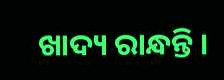ଖାଦ୍ୟ ରାନ୍ଧନ୍ତି ।